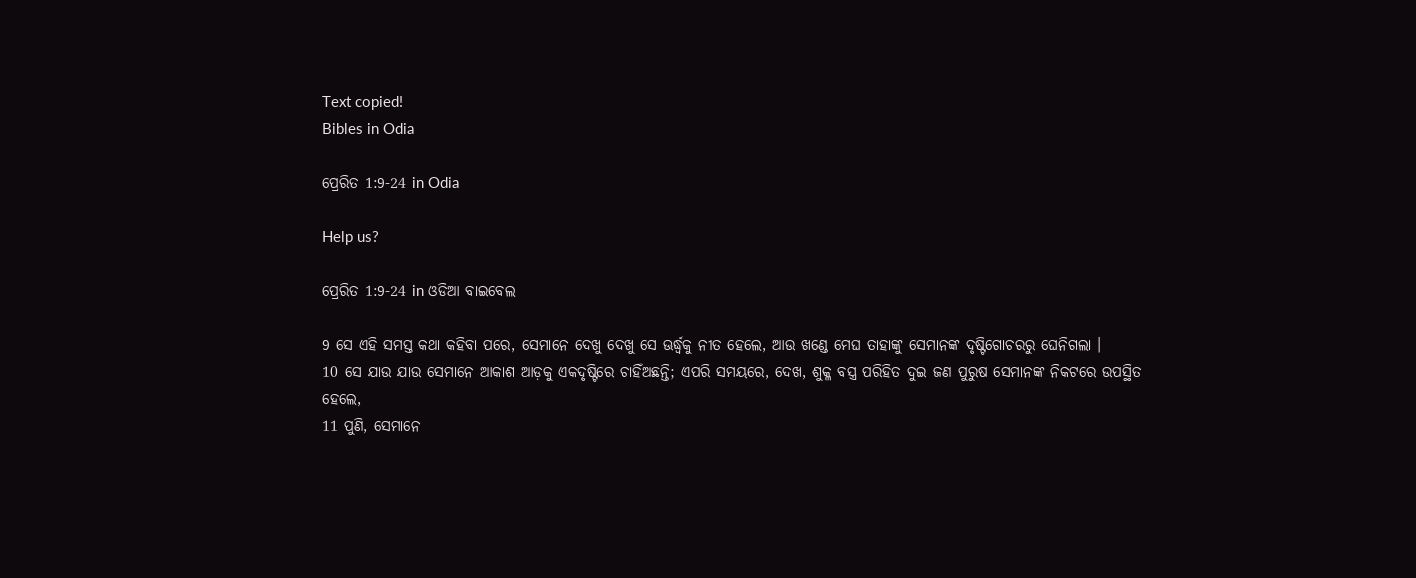Text copied!
Bibles in Odia

ପ୍ରେରିତ 1:9-24 in Odia

Help us?

ପ୍ରେରିତ 1:9-24 in ଓଡିଆ ବାଇବେଲ

9 ସେ ଏହି ସମସ୍ତ କଥା କହିବା ପରେ, ସେମାନେ ଦେଖୁ ଦେଖୁ ସେ ଊର୍ଦ୍ଧ୍ୱକୁ ନୀତ ହେଲେ, ଆଉ ଖଣ୍ଡେ ମେଘ ତାହାଙ୍କୁ ସେମାନଙ୍କ ଦୃଷ୍ଟିଗୋଚରରୁ ଘେନିଗଲା ।
10 ସେ ଯାଉ ଯାଉ ସେମାନେ ଆକାଶ ଆଡ଼କୁ ଏକଦୃଷ୍ଟିରେ ଚାହିଁଅଛନ୍ତି; ଏପରି ସମୟରେ, ଦେଖ, ଶୁକ୍ଳ ବସ୍ତ୍ର ପରିହିତ ଦୁଇ ଜଣ ପୁରୁଷ ସେମାନଙ୍କ ନିକଟରେ ଉପସ୍ଥିତ ହେଲେ,
11 ପୁଣି, ସେମାନେ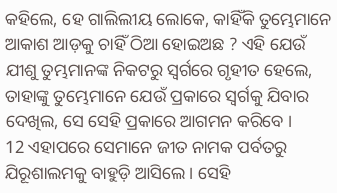କହିଲେ, ହେ ଗାଲିଲୀୟ ଲୋକେ, କାହିଁକି ତୁମ୍ଭେମାନେ ଆକାଶ ଆଡ଼କୁ ଚାହିଁ ଠିଆ ହୋଇଅଛ ? ଏହି ଯେଉଁ ଯୀଶୁ ତୁମ୍ଭମାନଙ୍କ ନିକଟରୁ ସ୍ୱର୍ଗରେ ଗୃହୀତ ହେଲେ, ତାହାଙ୍କୁ ତୁମ୍ଭେମାନେ ଯେଉଁ ପ୍ରକାରେ ସ୍ୱର୍ଗକୁ ଯିବାର ଦେଖିଲ, ସେ ସେହି ପ୍ରକାରେ ଆଗମନ କରିବେ ।
12 ଏହାପରେ ସେମାନେ ଜୀତ ନାମକ ପର୍ବତରୁ ଯିରୂଶାଲମକୁ ବାହୁଡ଼ି ଆସିଲେ । ସେହି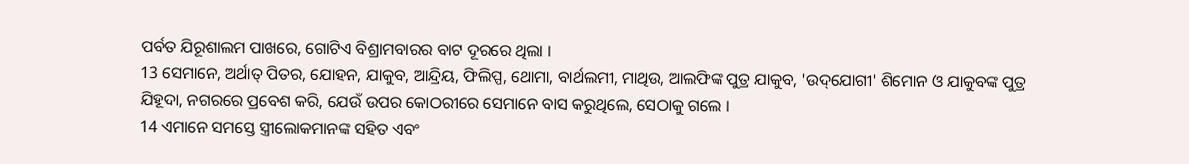ପର୍ବତ ଯିରୂଶାଲମ ପାଖରେ, ଗୋଟିଏ ବିଶ୍ରାମବାରର ବାଟ ଦୂରରେ ଥିଲା ।
13 ସେମାନେ, ଅର୍ଥାତ୍ ପିତର, ଯୋହନ, ଯାକୁବ, ଆନ୍ଦ୍ରିୟ, ଫିଲିପ୍ପ, ଥୋମା, ବାର୍ଥଲମୀ, ମାଥିଉ, ଆଲଫିଙ୍କ ପୁତ୍ର ଯାକୁବ, 'ଉଦ୍‌ଯୋଗୀ' ଶିମୋନ ଓ ଯାକୁବଙ୍କ ପୁତ୍ର ଯିହୂଦା, ନଗରରେ ପ୍ରବେଶ କରି, ଯେଉଁ ଉପର କୋଠରୀରେ ସେମାନେ ବାସ କରୁଥିଲେ, ସେଠାକୁ ଗଲେ ।
14 ଏମାନେ ସମସ୍ତେ ସ୍ତ୍ରୀଲୋକମାନଙ୍କ ସହିତ ଏବଂ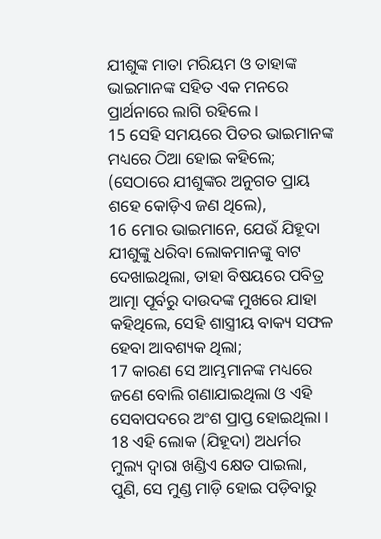ଯୀଶୁଙ୍କ ମାତା ମରିୟମ ଓ ତାହାଙ୍କ ଭାଇମାନଙ୍କ ସହିତ ଏକ ମନରେ ପ୍ରାର୍ଥନାରେ ଲାଗି ରହିଲେ ।
15 ସେହି ସମୟରେ ପିତର ଭାଇମାନଙ୍କ ମଧ୍ୟରେ ଠିଆ ହୋଇ କହିଲେ; (ସେଠାରେ ଯୀଶୁଙ୍କର ଅନୁଗତ ପ୍ରାୟ ଶହେ କୋଡ଼ିଏ ଜଣ ଥିଲେ),
16 ମୋର ଭାଇମାନେ, ଯେଉଁ ଯିହୂଦା ଯୀଶୁଙ୍କୁ ଧରିବା ଲୋକମାନଙ୍କୁ ବାଟ ଦେଖାଇଥିଲା, ତାହା ବିଷୟରେ ପବିତ୍ର ଆତ୍ମା ପୂର୍ବରୁ ଦାଉଦଙ୍କ ମୁଖରେ ଯାହା କହିଥିଲେ, ସେହି ଶାସ୍ତ୍ରୀୟ ବାକ୍ୟ ସଫଳ ହେବା ଆବଶ୍ୟକ ଥିଲା;
17 କାରଣ ସେ ଆମ୍ଭମାନଙ୍କ ମଧ୍ୟରେ ଜଣେ ବୋଲି ଗଣାଯାଇଥିଲା ଓ ଏହି ସେବାପଦରେ ଅଂଶ ପ୍ରାପ୍ତ ହୋଇଥିଲା ।
18 ଏହି ଲୋକ (ଯିହୂଦା) ଅଧର୍ମର ମୁଲ୍ୟ ଦ୍ୱାରା ଖଣ୍ଡିଏ କ୍ଷେତ ପାଇଲା, ପୁଣି, ସେ ମୁଣ୍ଡ ମାଡ଼ି ହୋଇ ପଡ଼ିବାରୁ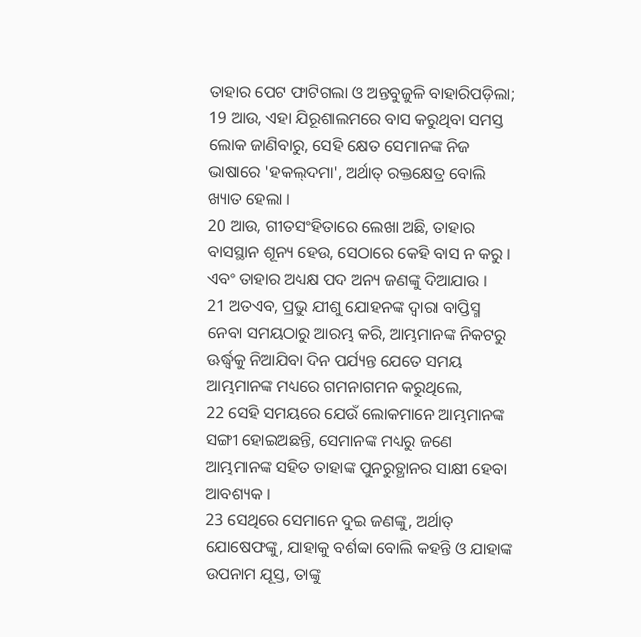ତାହାର ପେଟ ଫାଟିଗଲା ଓ ଅନ୍ତବୁଜୁଳି ବାହାରିପଡ଼ିଲା;
19 ଆଉ, ଏହା ଯିରୂଶାଲମରେ ବାସ କରୁଥିବା ସମସ୍ତ ଲୋକ ଜାଣିବାରୁ, ସେହି କ୍ଷେତ ସେମାନଙ୍କ ନିଜ ଭାଷାରେ 'ହକଲ୍‌ଦମା', ଅର୍ଥାତ୍ ରକ୍ତକ୍ଷେତ୍ର ବୋଲି ଖ୍ୟାତ ହେଲା ।
20 ଆଉ, ଗୀତସଂହିତାରେ ଲେଖା ଅଛି, ତାହାର ବାସସ୍ଥାନ ଶୂନ୍ୟ ହେଉ, ସେଠାରେ କେହି ବାସ ନ କରୁ । ଏବଂ ତାହାର ଅଧ୍ୟକ୍ଷ ପଦ ଅନ୍ୟ ଜଣଙ୍କୁ ଦିଆଯାଉ ।
21 ଅତଏବ, ପ୍ରଭୁ ଯୀଶୁ ଯୋହନଙ୍କ ଦ୍ୱାରା ବାପ୍ତିସ୍ମ ନେବା ସମୟଠାରୁ ଆରମ୍ଭ କରି, ଆମ୍ଭମାନଙ୍କ ନିକଟରୁ ଊର୍ଦ୍ଧ୍ୱକୁ ନିଆଯିବା ଦିନ ପର୍ଯ୍ୟନ୍ତ ଯେତେ ସମୟ ଆମ୍ଭମାନଙ୍କ ମଧ୍ୟରେ ଗମନାଗମନ କରୁଥିଲେ,
22 ସେହି ସମୟରେ ଯେଉଁ ଲୋକମାନେ ଆମ୍ଭମାନଙ୍କ ସଙ୍ଗୀ ହୋଇଅଛନ୍ତି, ସେମାନଙ୍କ ମଧ୍ୟରୁ ଜଣେ ଆମ୍ଭମାନଙ୍କ ସହିତ ତାହାଙ୍କ ପୁନରୁତ୍ଥାନର ସାକ୍ଷୀ ହେବା ଆବଶ୍ୟକ ।
23 ସେଥିରେ ସେମାନେ ଦୁଇ ଜଣଙ୍କୁ, ଅର୍ଥାତ୍ ଯୋଷେଫଙ୍କୁ, ଯାହାକୁ ବର୍ଶବ୍ବା ବୋଲି କହନ୍ତି ଓ ଯାହାଙ୍କ ଉପନାମ ଯୂସ୍ତ, ତାଙ୍କୁ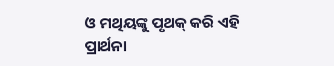ଓ ମଥିୟଙ୍କୁ ପୃଥକ୍ କରି ଏହି ପ୍ରାର୍ଥନା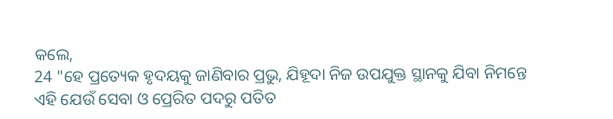କଲେ,
24 "ହେ ପ୍ରତ୍ୟେକ ହୃଦୟକୁ ଜାଣିବାର ପ୍ରଭୁ, ଯିହୂଦା ନିଜ ଉପଯୁକ୍ତ ସ୍ଥାନକୁ ଯିବା ନିମନ୍ତେ ଏହି ଯେଉଁ ସେବା ଓ ପ୍ରେରିତ ପଦରୁ ପତିତ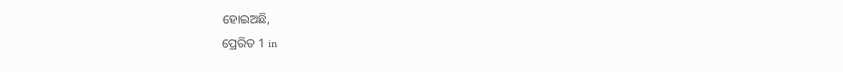ହୋଇଅଛି,
ପ୍ରେରିତ 1 in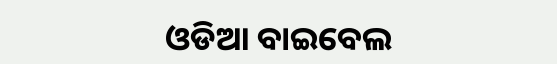ଓଡିଆ ବାଇବେଲ